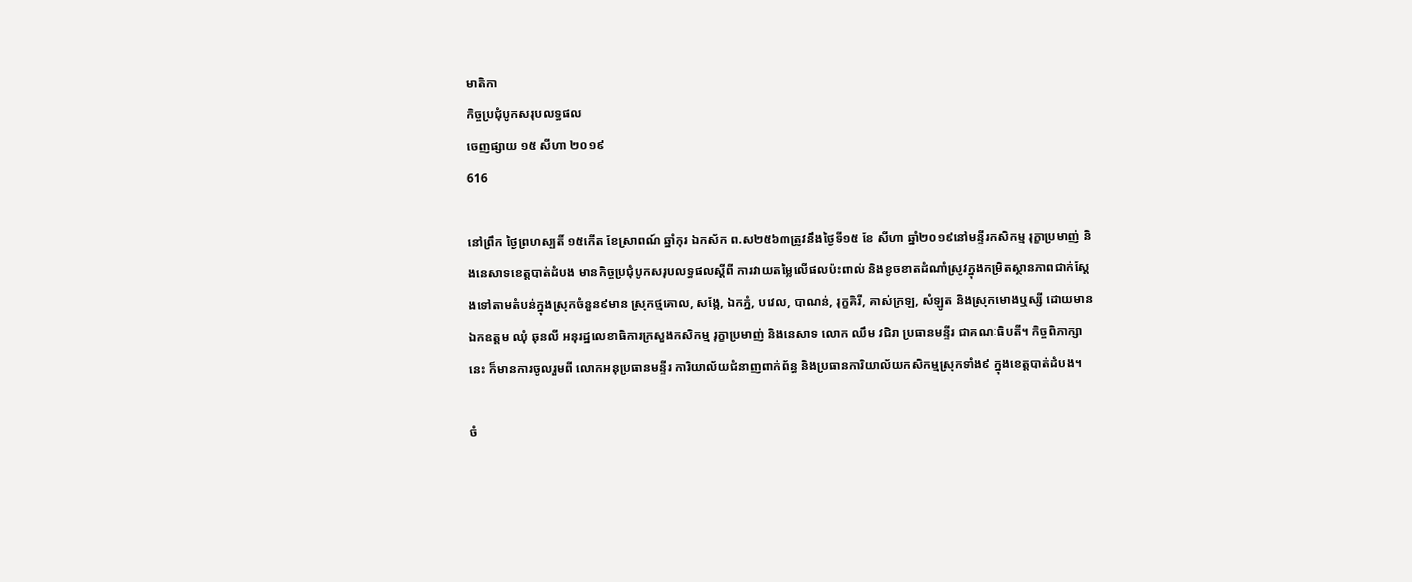មាតិកា
កិច្ចប្រជុំបូកសរុបលទ្ធផល
ចេញផ្សាយ ១៥ សីហា ២០១៩
616

នៅព្រឹក ថ្ងៃព្រហស្បតិ៍ ១៥កើត ខែស្រាពណ៍ ឆ្នាំកុរ ឯកស័ក ព.ស២៥៦៣ត្រូវនឹងថ្ងៃទី១៥ ខែ សីហា ឆ្នាំ២០១៩នៅមន្ទីរកសិកម្ម រុក្ខាប្រមាញ់ និងនេសាទខេត្តបាត់ដំបង មានកិច្ចប្រជុំបូកសរុបលទ្ធផលស្តីពី ការវាយតម្លៃលើផលប៉ះពាល់ និងខូចខាតដំណាំស្រូវក្នុងកម្រិតស្ថានភាពជាក់ស្ដែងទៅតាមតំបន់ក្នុងស្រុកចំនួន៩មាន ស្រុកថ្មគោល, សង្កែ, ឯកភ្នំ, បវេល, បាណន់, រុក្ខគិរី, គាស់ក្រឡ, សំឡូត និងស្រុកមោងឬស្សី ដោយមាន ឯកឧត្តម ឈុំ ឆុនលី អនុរដ្ឋលេខាធិការក្រសួងកសិកម្ម រុក្ខាប្រមាញ់ និងនេសាទ លោក ឈឹម វជិរា ប្រធានមន្ទីរ ជាគណៈធិបតី។ កិច្ចពិភាក្សានេះ ក៏មានការចូលរួមពី លោកអនុប្រធានមន្ទីរ ការិយាល័យជំនាញពាក់ព័ន្ធ និងប្រធានការិយាល័យកសិកម្មស្រុកទាំង៩ ក្នុងខេត្តបាត់ដំបង។

ចំ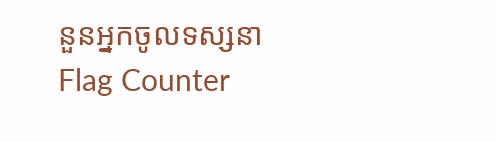នួនអ្នកចូលទស្សនា
Flag Counter